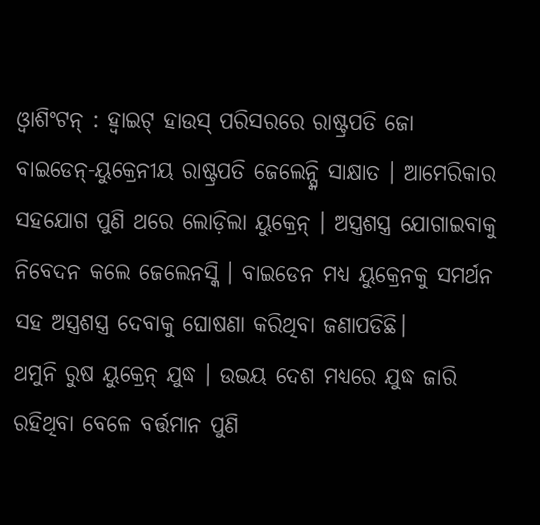ଓ୍ୱାଶିଂଟନ୍ : ହ୍ୱାଇଟ୍ ହାଉସ୍ ପରିସରରେ ରାଷ୍ଟ୍ରପତି ଜୋ ବାଇଡେନ୍-ୟୁକ୍ରେନୀୟ ରାଷ୍ଟ୍ରପତି ଜେଲେନ୍ସ୍କି ସାକ୍ଷାତ । ଆମେରିକାର ସହଯୋଗ ପୁଣି ଥରେ ଲୋଡ଼ିଲା ୟୁକ୍ରେନ୍ । ଅସ୍ତ୍ରଶସ୍ତ୍ର ଯୋଗାଇବାକୁ ନିବେଦନ କଲେ ଜେଲେନସ୍କି । ବାଇଡେନ ମଧ୍ୟ ୟୁକ୍ରେନକୁ ସମର୍ଥନ ସହ ଅସ୍ତ୍ରଶସ୍ତ୍ର ଦେବାକୁ ଘୋଷଣା କରିଥିବା ଜଣାପଡିଛି।
ଥମୁନି ରୁଷ ୟୁକ୍ରେନ୍ ଯୁଦ୍ଧ । ଉଭୟ ଦେଶ ମଧ୍ୟରେ ଯୁଦ୍ଧ ଜାରି ରହିଥିବା ବେଳେ ବର୍ତ୍ତମାନ ପୁଣି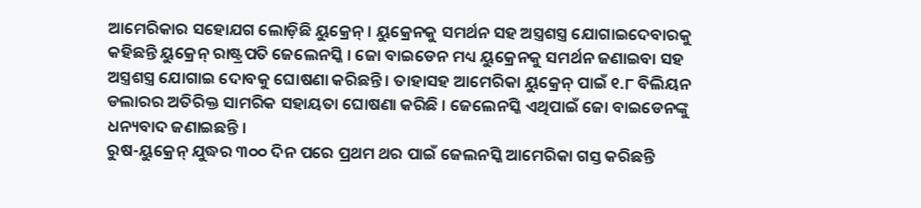ଆମେରିକାର ସହୋଯଗ ଲୋଡ଼ିଛି ୟୁକ୍ରେନ୍ । ୟୁକ୍ରେନକୁ ସମର୍ଥନ ସହ ଅସ୍ତ୍ରଶସ୍ତ୍ର ଯୋଗାଇଦେବାରକୁ କହିଛନ୍ତି ୟୁକ୍ରେନ୍ ରାଷ୍ଟ୍ରପତି ଜେଲେନସ୍କି । ଜୋ ବାଇଡେନ ମଧ୍ୟ ୟୁକ୍ରେନକୁ ସମର୍ଥନ ଜଣାଇବା ସହ ଅସ୍ତ୍ରଶସ୍ତ୍ର ଯୋଗାଇ ଦୋବକୁ ଘୋଷଣା କରିଛନ୍ତି । ତାହାସହ ଆମେରିକା ୟୁକ୍ରେନ୍ ପାଇଁ ୧.୮ ବିଲିୟନ ଡଲାରର ଅତିରିକ୍ତ ସାମରିକ ସହାୟତା ଘୋଷଣା କରିଛି । ଜେଲେନସ୍କି ଏଥିପାଇଁ ଜୋ ବାଇଡେନଙ୍କୁ ଧନ୍ୟବାଦ ଜଣାଇଛନ୍ତି ।
ରୁଷ-ୟୁକ୍ରେନ୍ ଯୁଦ୍ଧର ୩୦୦ ଦିନ ପରେ ପ୍ରଥମ ଥର ପାଇଁ ଜେଲନସ୍କି ଆମେରିକା ଗସ୍ତ କରିଛନ୍ତି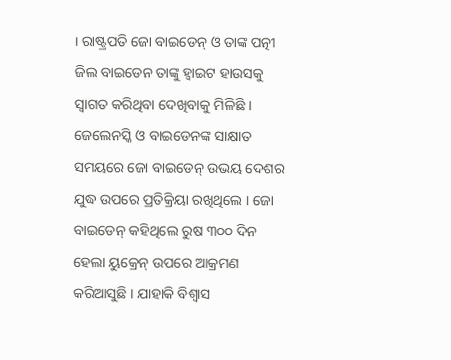। ରାଷ୍ଟ୍ରପତି ଜୋ ବାଇଡେନ୍ ଓ ତାଙ୍କ ପତ୍ନୀ ଜିଲ ବାଇଡେନ ତାଙ୍କୁ ହ୍ୱାଇଟ ହାଉସକୁ ସ୍ୱାଗତ କରିଥିବା ଦେଖିବାକୁ ମିଳିଛି । ଜେଲେନସ୍କି ଓ ବାଇଡେନଙ୍କ ସାକ୍ଷାତ ସମୟରେ ଜୋ ବାଇଡେନ୍ ଉଭୟ ଦେଶର ଯୁଦ୍ଧ ଉପରେ ପ୍ରତିକ୍ରିୟା ରଖିଥିଲେ । ଜୋ ବାଇଡେନ୍ କହିଥିଲେ ରୁଷ ୩୦୦ ଦିନ ହେଲା ୟୁକ୍ରେନ୍ ଉପରେ ଆକ୍ରମଣ କରିଆସୁଛି । ଯାହାକି ବିଶ୍ୱାସ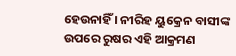ହେଉନାହିଁ । ନୀରିହ ୟୁକ୍ରେନ ବାସୀଙ୍କ ଉପରେ ରୁଷର ଏହି ଆକ୍ରମଣ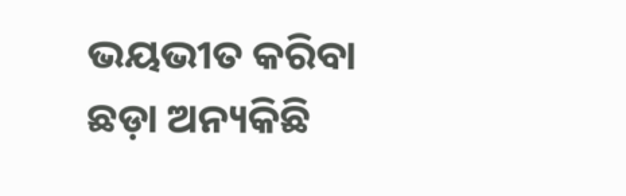ଭୟଭୀତ କରିବା ଛଡ଼ା ଅନ୍ୟକିଛି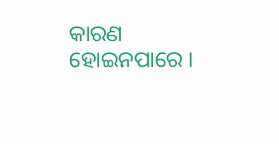କାରଣ ହୋଇନପାରେ ।